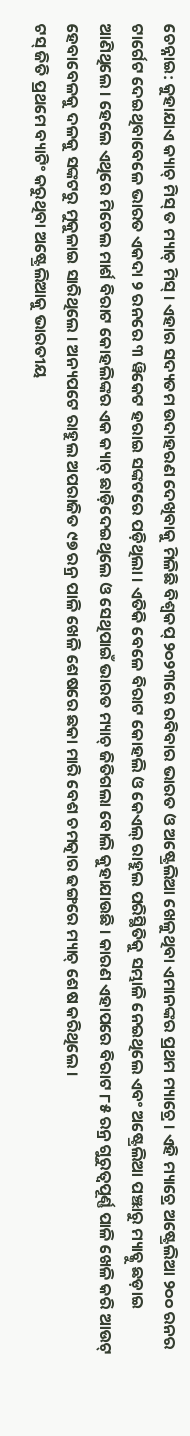ଚେନ୍ନାଇ: କୁହାଯାଏ କ୍ୟାଚ୍ ମିସ୍ ତ ମ୍ୟାଚ୍ ମିସ୍ । ଏହାର ସଦ୍ୟତମ ଉଦାହରଣ ଦେଖିବାକୁ ମିଳିଛି ବିଶ୍ବକପ୍ ୨୦୨୩ରେ ରବିବାର ଭାରତ ଓ ଅଷ୍ଟ୍ରେଲିଆ ଖେଳୁଥିବା ଏମାନଙ୍କର ପ୍ରଥମ ମ୍ୟାଚ୍ରେ । ଏହି ମ୍ୟାଚ୍ରେ ଅଷ୍ଟ୍ରେଲିଆ ୨୦୦ ରନର ଟାର୍ଗେଟ ଦେଇଥିବାବେଳେ ଭାରତ ଏକଦା ୨ ରନରେ ୩ ୱିକେଟ ହରାଇ ସଙ୍କଟରେ ପଡ଼ିଥିଲା । ଏତିକି ବେଳେ ବିରାଟ କୋହଲି ଓ କେଏଲ୍ ରାହୁଲ ପରିସ୍ଥିତିକୁ ସମ୍ଭାଳି ନେଇଥିଲେ ଏବଂ ଅଷ୍ଟ୍ରେଲିଆ ପଞ୍ଝାରୁ ମ୍ୟାଚ୍କୁ ଛଡ଼ାଇ ଆଣିଥିଲେ । ହେଲେ ଏଥିରେ ମିଚେଲ ମାର୍ଶ ବିରାଟ କୋହଲିଙ୍କର ଏକ କ୍ୟାଚ୍ ଛାଡ଼ିଦେଇଥିଲେ ଓ ସେଥିପାଇଁ ଭାରତ ମ୍ୟାଚ୍ ଜିତିଗଲା ବୋଲି କୁହାଯାଉଛି । କାରଣ ଏହାପରେ ବିରାଟ ୮୫ ରନ୍ର ଗୁରୁତ୍ବପୂର୍ଣ୍ଣ ପାଳି ଖେଳି କରି ଆଉଟ୍ ହେବାବେଳକୁ ଦଳକୁ ସଙ୍କଟରୁ ମୁକୁଳାଇ ସାରିଥିଲେ । ଅନ୍ୟପଟେ ରାହୁଲ ଅପରାଜିତ ୯୭ ରନ୍ର ପାଳି ଖେଳି ଶେଷରେ ଛକା ମାରି ବେଶ ଚମତ୍କାର ଢଙ୍ଗରେ ମ୍ୟାଚ୍ ଶେଷ କରିଥିଲେ ।
ଟସ୍ ଜିତି ପ୍ରଥମେ ବ୍ୟାଟିଂ କରୁଥିବା ଅଷ୍ଟ୍ରେଲିଆକୁ ଭାରତୀୟ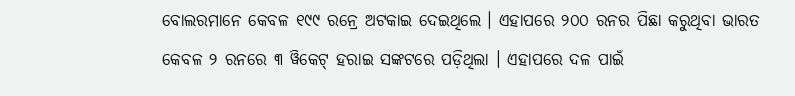ବୋଲରମାନେ କେବଳ ୧୯୯ ରନ୍ରେ ଅଟକାଇ ଦେଇଥିଲେ । ଏହାପରେ ୨୦୦ ରନର ପିଛା କରୁଥିବା ଭାରତ କେବଳ ୨ ରନରେ ୩ ୱିକେଟ୍ ହରାଇ ସଙ୍କଟରେ ପଡ଼ିଥିଲା । ଏହାପରେ ଦଳ ପାଇଁ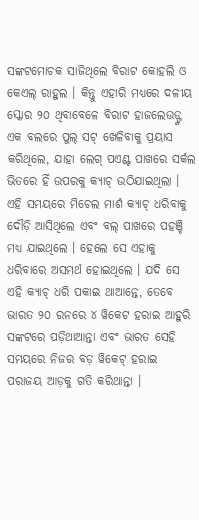ସଙ୍କଟମୋଚକ ସାଜିଥିଲେ ବିରାଟ କୋହଲି ଓ କେଏଲ୍ ରାହୁଲ । କିନ୍ତୁ ଏହାରି ମଧ୍ୟରେ ଦଳୀୟ ସ୍କୋର ୨୦ ଥିବାବେଳେ ବିରାଟ ହାଜଲେଉଡ୍ଙ୍କ ଏକ ବଲରେ ପୁଲ୍ ସଟ୍ ଖେଳିବାକୁ ପ୍ରୟାସ କରିଥିଲେ, ଯାହା ଲେଗ୍ ପଏଣ୍ଟ ପାଖରେ ସର୍କଲ ଭିତରେ ହିଁ ଉପରକୁ କ୍ୟାଚ୍ ଉଠିଯାଇଥିଲା । ଏହି ସମୟରେ ମିଚେଲ ମାର୍ଶ କ୍ୟାଚ୍ ଧରିବାକୁ ଦୌଡ଼ି ଆସିଥିଲେ ଏବଂ ବଲ୍ ପାଖରେ ପହଞ୍ଚି ମଧ୍ୟ ଯାଇଥିଲେ । ହେଲେ ସେ ଏହାକୁ ଧରିବାରେ ଅସମର୍ଥ ହୋଇଥିଲେ । ଯଦି ସେ ଏହି କ୍ୟାଚ୍ ଧରି ପକାଇ ଥାଆନ୍ତେ, ତେବେ ଭାରତ ୨୦ ରନରେ ୪ ୱିକେଟ ହରାଇ ଆହୁରି ସଙ୍କଟରେ ପଡ଼ିଥାଆନ୍ତା ଏବଂ ଭାରତ ସେହି ସମୟରେ ନିଜର ବଡ଼ ୱିକେଟ୍ ହରାଇ ପରାଜୟ ଆଡ଼କୁ ଗତି କରିଥାନ୍ତା ।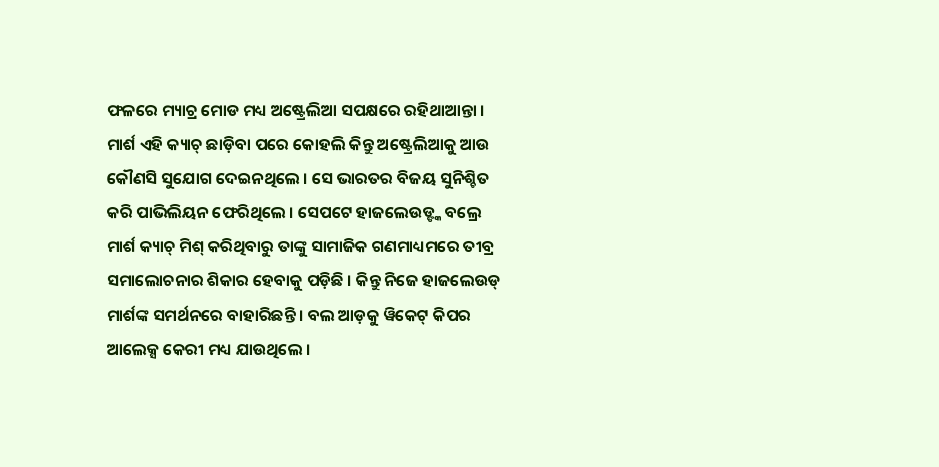ଫଳରେ ମ୍ୟାଚ୍ର ମୋଡ ମଧ୍ୟ ଅଷ୍ଟ୍ରେଲିଆ ସପକ୍ଷରେ ରହିଥାଆନ୍ତା ।
ମାର୍ଶ ଏହି କ୍ୟାଚ୍ ଛାଡ଼ିବା ପରେ କୋହଲି କିନ୍ତୁ ଅଷ୍ଟ୍ରେଲିଆକୁ ଆଉ କୌଣସି ସୁଯୋଗ ଦେଇନଥିଲେ । ସେ ଭାରତର ବିଜୟ ସୁନିଶ୍ଚିତ କରି ପାଭିଲିୟନ ଫେରିଥିଲେ । ସେପଟେ ହାଜଲେଉଡ୍ଙ୍କ ବଲ୍ରେ ମାର୍ଶ କ୍ୟାଚ୍ ମିଶ୍ କରିଥିବାରୁ ତାଙ୍କୁ ସାମାଜିକ ଗଣମାଧ୍ୟମରେ ତୀବ୍ର ସମାଲୋଚନାର ଶିକାର ହେବାକୁ ପଡ଼ିଛି । କିନ୍ତୁ ନିଜେ ହାଜଲେଉଡ୍ ମାର୍ଶଙ୍କ ସମର୍ଥନରେ ବାହାରିଛନ୍ତି । ବଲ ଆଡ଼କୁ ୱିକେଟ୍ କିପର ଆଲେକ୍ସ କେରୀ ମଧ୍ୟ ଯାଉଥିଲେ ।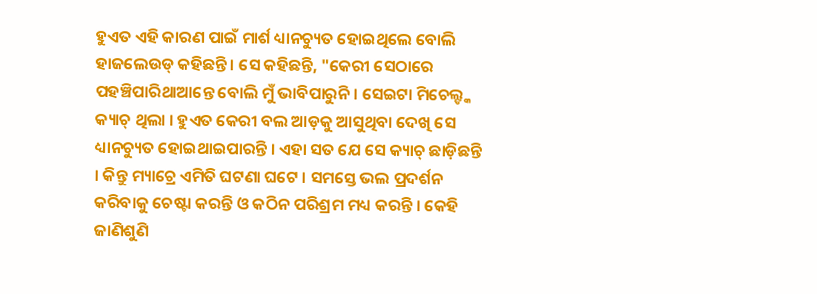ହୁଏତ ଏହି କାରଣ ପାଇଁ ମାର୍ଶ ଧ୍ୟାନଚ୍ୟୁତ ହୋଇଥିଲେ ବୋଲି ହାଜଲେଉଡ୍ କହିଛନ୍ତି । ସେ କହିଛନ୍ତି, "କେରୀ ସେଠାରେ ପହଞ୍ଚିପାରିଥାଆନ୍ତେ ବୋଲି ମୁଁ ଭାବିପାରୁନି । ସେଇଟା ମିଚେଲ୍ଙ୍କ କ୍ୟାଚ୍ ଥିଲା । ହୁଏତ କେରୀ ବଲ ଆଡ଼କୁ ଆସୁଥିବା ଦେଖି ସେ ଧ୍ୟାନଚ୍ୟୁତ ହୋଇଥାଇପାରନ୍ତି । ଏହା ସତ ଯେ ସେ କ୍ୟାଚ୍ ଛାଡ଼ିଛନ୍ତି । କିନ୍ତୁ ମ୍ୟାଚ୍ରେ ଏମିତି ଘଟଣା ଘଟେ । ସମସ୍ତେ ଭଲ ପ୍ରଦର୍ଶନ କରିବାକୁ ଚେଷ୍ଟା କରନ୍ତି ଓ କଠିନ ପରିଶ୍ରମ ମଧ୍ୟ କରନ୍ତି । କେହି ଜାଣିଶୁଣି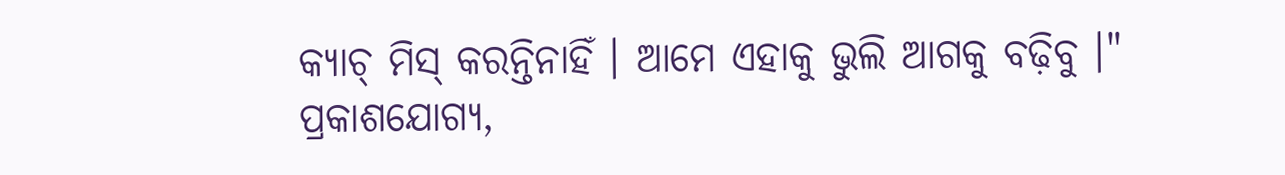କ୍ୟାଚ୍ ମିସ୍ କରନ୍ତିନାହିଁ । ଆମେ ଏହାକୁ ଭୁଲି ଆଗକୁ ବଢ଼ିବୁ ।"
ପ୍ରକାଶଯୋଗ୍ୟ,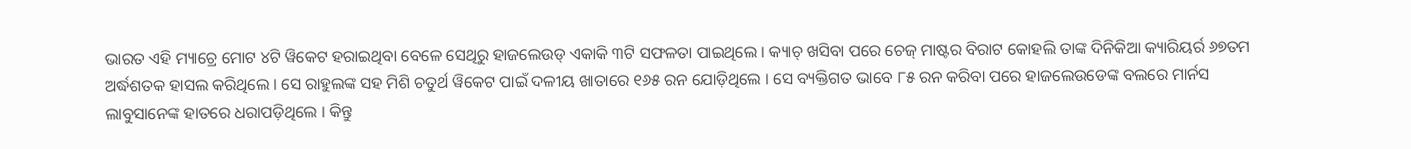ଭାରତ ଏହି ମ୍ୟାଚ୍ରେ ମୋଟ ୪ଟି ୱିକେଟ ହରାଇଥିବା ବେଳେ ସେଥିରୁ ହାଜଲେଉଡ୍ ଏକାକି ୩ଟି ସଫଳତା ପାଇଥିଲେ । କ୍ୟାଚ୍ ଖସିବା ପରେ ଚେଜ୍ ମାଷ୍ଟର ବିରାଟ କୋହଲି ତାଙ୍କ ଦିନିକିଆ କ୍ୟାରିୟର୍ର ୬୭ତମ ଅର୍ଦ୍ଧଶତକ ହାସଲ କରିଥିଲେ । ସେ ରାହୁଲଙ୍କ ସହ ମିଶି ଚତୁର୍ଥ ୱିକେଟ ପାଇଁ ଦଳୀୟ ଖାତାରେ ୧୬୫ ରନ ଯୋଡ଼ିଥିଲେ । ସେ ବ୍ୟକ୍ତିଗତ ଭାବେ ୮୫ ରନ କରିବା ପରେ ହାଜଲେଉଡେଙ୍କ ବଲରେ ମାର୍ନସ ଲାବୁସାନେଙ୍କ ହାତରେ ଧରାପଡ଼ିଥିଲେ । କିନ୍ତୁ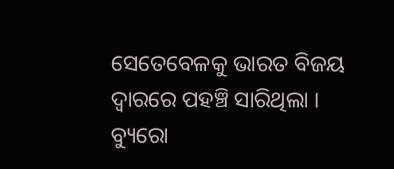ସେତେବେଳକୁ ଭାରତ ବିଜୟ ଦ୍ବାରରେ ପହଞ୍ଚି ସାରିଥିଲା ।
ବ୍ୟୁରୋ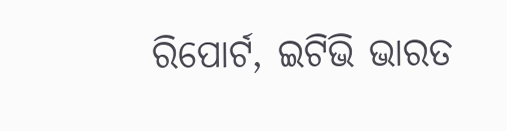ରିପୋର୍ଟ, ଇଟିଭି ଭାରତ